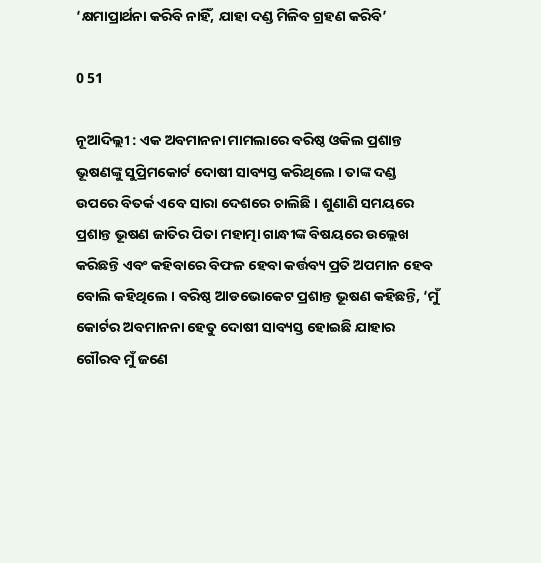‘କ୍ଷମାପ୍ରାର୍ଥନା କରିବି ନାହିଁ, ଯାହା ଦଣ୍ଡ ମିଳିବ ଗ୍ରହଣ କରିବି’

0 51

ନୂଆଦିଲ୍ଲୀ : ଏକ ଅବମାନନା ମାମଲାରେ ବରିଷ୍ଠ ଓକିଲ ପ୍ରଶାନ୍ତ ଭୂଷଣଙ୍କୁ ସୁପ୍ରିମକୋର୍ଟ ଦୋଷୀ ସାବ୍ୟସ୍ତ କରିଥିଲେ । ତାଙ୍କ ଦଣ୍ଡ ଉପରେ ବିତର୍କ ଏବେ ସାରା ଦେଶରେ ଚାଲିଛି । ଶୁଣାଣି ସମୟରେ ପ୍ରଶାନ୍ତ ଭୂଷଣ ଜାତିର ପିତା ମହାତ୍ମା ଗାନ୍ଧୀଙ୍କ ବିଷୟରେ ଉଲ୍ଲେଖ କରିଛନ୍ତି ଏବଂ କହିବାରେ ବିଫଳ ହେବା କର୍ତ୍ତବ୍ୟ ପ୍ରତି ଅପମାନ ହେବ ବୋଲି କହିଥିଲେ । ବରିଷ୍ଠ ଆଡଭୋକେଟ ପ୍ରଶାନ୍ତ ଭୂଷଣ କହିଛନ୍ତି, ‘ମୁଁ କୋର୍ଟର ଅବମାନନା ହେତୁ ଦୋଷୀ ସାବ୍ୟସ୍ତ ହୋଇଛି ଯାହାର ଗୌରବ ମୁଁ ଜଣେ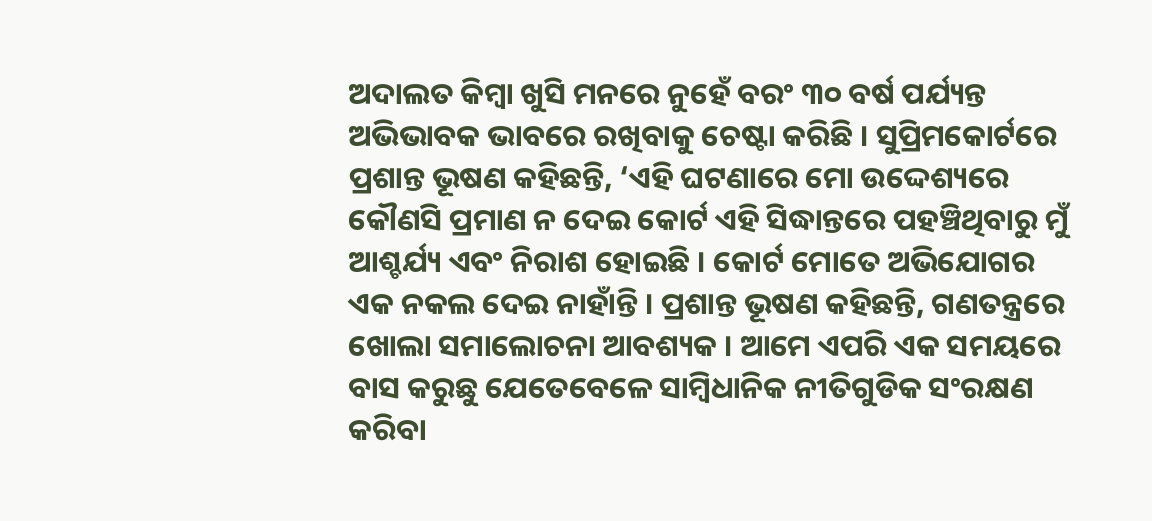ଅଦାଲତ କିମ୍ବା ଖୁସି ମନରେ ନୁହେଁ ବରଂ ୩୦ ବର୍ଷ ପର୍ଯ୍ୟନ୍ତ ଅଭିଭାବକ ଭାବରେ ରଖିବାକୁ ଚେଷ୍ଟା କରିଛି । ସୁପ୍ରିମକୋର୍ଟରେ ପ୍ରଶାନ୍ତ ଭୂଷଣ କହିଛନ୍ତି, ‘ଏହି ଘଟଣାରେ ମୋ ଉଦ୍ଦେଶ୍ୟରେ କୌଣସି ପ୍ରମାଣ ନ ଦେଇ କୋର୍ଟ ଏହି ସିଦ୍ଧାନ୍ତରେ ପହଞ୍ଚିଥିବାରୁ ମୁଁ ଆଶ୍ଚର୍ଯ୍ୟ ଏବଂ ନିରାଶ ହୋଇଛି । କୋର୍ଟ ମୋତେ ଅଭିଯୋଗର ଏକ ନକଲ ଦେଇ ନାହାଁନ୍ତି । ପ୍ରଶାନ୍ତ ଭୂଷଣ କହିଛନ୍ତି, ଗଣତନ୍ତ୍ରରେ ଖୋଲା ସମାଲୋଚନା ଆବଶ୍ୟକ । ଆମେ ଏପରି ଏକ ସମୟରେ ବାସ କରୁଛୁ ଯେତେବେଳେ ସାମ୍ବିଧାନିକ ନୀତିଗୁଡିକ ସଂରକ୍ଷଣ କରିବା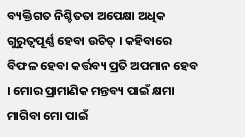ବ୍ୟକ୍ତିଗତ ନିଶ୍ଚିତତା ଅପେକ୍ଷା ଅଧିକ ଗୁରୁତ୍ୱପୂର୍ଣ୍ଣ ହେବା ଉଚିତ୍ । କହିବାରେ ବିଫଳ ହେବା କର୍ତ୍ତବ୍ୟ ପ୍ରତି ଅପମାନ ହେବ । ମୋର ପ୍ରାମାଣିକ ମନ୍ତବ୍ୟ ପାଇଁ କ୍ଷମା ମାଗିବା ମୋ ପାଇଁ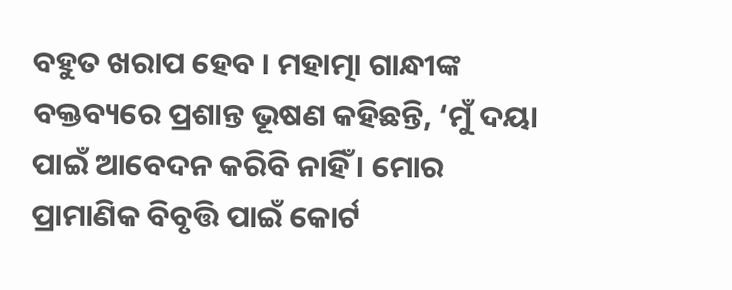ବହୁତ ଖରାପ ହେବ । ମହାତ୍ମା ଗାନ୍ଧୀଙ୍କ ବକ୍ତବ୍ୟରେ ପ୍ରଶାନ୍ତ ଭୂଷଣ କହିଛନ୍ତି, ‘ମୁଁ ଦୟା ପାଇଁ ଆବେଦନ କରିବି ନାହିଁ । ମୋର ପ୍ରାମାଣିକ ବିବୃତ୍ତି ପାଇଁ କୋର୍ଟ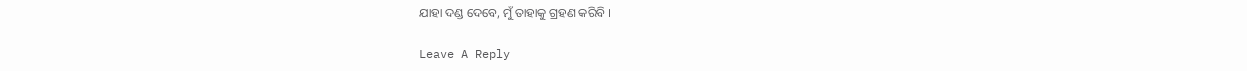ଯାହା ଦଣ୍ଡ ଦେବେ, ମୁଁ ତାହାକୁ ଗ୍ରହଣ କରିବି ।

Leave A Reply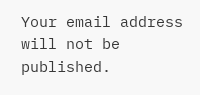Your email address will not be published.